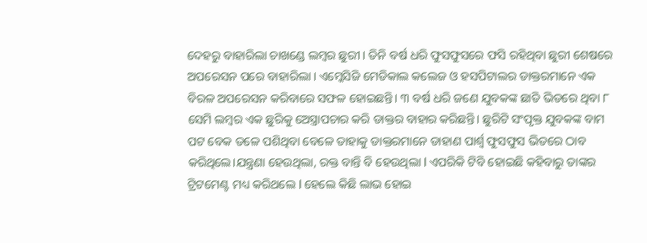ଦେହରୁ ବାହାରିଲା ଚାଖଣ୍ଡେ ଲମ୍ବର ଛୁରୀ । ତିନି ବର୍ଷ ଧରି ଫୁସଫୁସରେ ଫସି ରହିଥିବା ଛୁରୀ ଶେଷରେ ଅପରେସନ ପରେ ବାହାରିଲା । ଏମ୍କେସିଜି ମେଡିକାଲ କଲେଜ ଓ ହସପିଟାଲର ଡାକ୍ତରମାନେ ଏକ ବିରଳ ଅପରେସନ କରିବାରେ ସଫଳ ହୋଇଛନ୍ତି। ୩ ବର୍ଷ ଧରି ଜଣେ ଯୁବକଙ୍କ ଛାତି ଭିତରେ ଥିବା ୮ ସେମି ଲମ୍ବର ଏକ ଛୁରିକୁ ଅେସ୍ତ୍ରାପଚାର କରି ଡାକ୍ତର ବାହାର କରିଛନ୍ତି। ଛୁରିଟି ସଂପୃକ୍ତ ଯୁବକଙ୍କ ବାମ ପଟ ବେକ ତଳେ ପଶିଥିବା ବେଳେ ତାହାକୁ ଡାକ୍ତରମାନେ ଡାହାଣ ପାର୍ଶ୍ବ ଫୁସଫୁସ ଭିତରେ ଠାବ କରିଥିଲେ।ଯନ୍ତ୍ରଣା ହେଉଥିଲା, ରକ୍ତ ବାନ୍ତି ବି ହେଉଥିଲା l ଏପରିକି ଟିବି ହୋଇଛି କହିବାରୁ ତାଙ୍କର ଟ୍ରିଟମେଣ୍ଟ ମଧ୍ୟ କରିଥଲେ l ହେଲେ କିଛି ଲାଭ ହୋଇ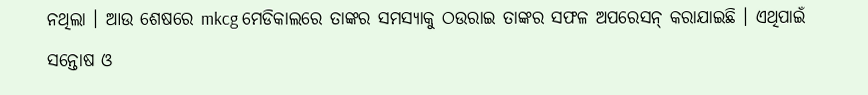ନଥିଲା । ଆଉ ଶେଷରେ mkcg ମେଡିକାଲରେ ତାଙ୍କର ସମସ୍ୟାକୁ ଠଉରାଇ ତାଙ୍କର ସଫଳ ଅପରେସନ୍ କରାଯାଇଛି । ଏଥିପାଇଁ ସନ୍ତୋଷ ଓ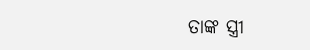ତାଙ୍କ ସ୍ତ୍ରୀ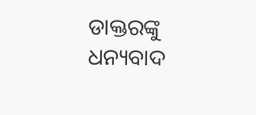ଡାକ୍ତରଙ୍କୁ ଧନ୍ୟବାଦ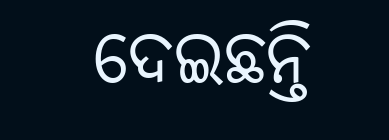ଦେଇଛନ୍ତି